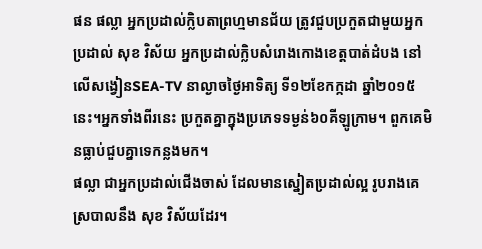ផន ផល្លា អ្នកប្រដាល់ក្លិបតាព្រហ្មមានជ័យ ត្រូវជួបប្រកួតជាមួយអ្នកប្រដាល់ សុខ វិស័យ អ្នកប្រដាល់ក្លិបសំរោងកោងខេត្តបាត់ដំបង នៅលើសង្វៀនSEA-TV នាល្ងាចថ្ងៃអាទិត្យ ទី១២ខែកក្កដា ឆ្នាំ២០១៥នេះ។អ្នកទាំងពីរនេះ ប្រកួតគ្នាក្នុងប្រភេទទម្ងន់៦០គីឡូក្រាម។ ពួកគេមិនធ្លាប់ជួបគ្នាទេកន្លងមក។
ផល្លា ជាអ្នកប្រដាល់ជើងចាស់ ដែលមានស្នៀតប្រដាល់ល្អ រូបរាងគេស្របាលនឹង សុខ វិស័យដែរ។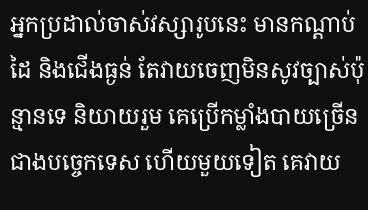អ្នកប្រដាល់ចាស់វស្សារូបនេះ មានកណ្ដាប់ដៃ និងជើងធ្ងន់ តែវាយចេញមិនសូវច្បាស់ប៉ុន្មានទេ និយាយរួម គេប្រើកម្លាំងបាយច្រើនជាងបច្ចេកទេស ហើយមួយទៀត គេវាយ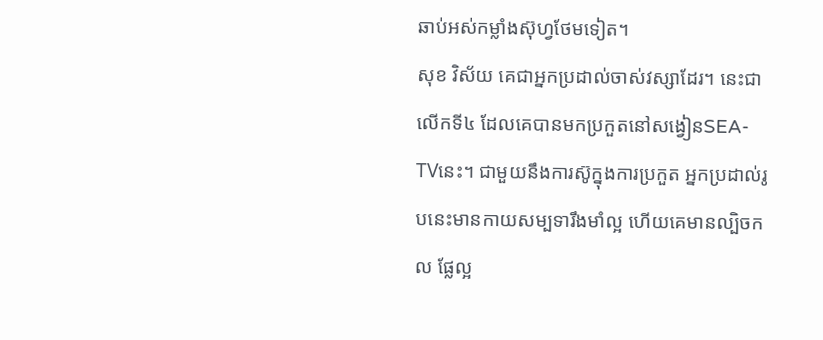ឆាប់អស់កម្លាំងស៊ុហ្វថែមទៀត។
សុខ វិស័យ គេជាអ្នកប្រដាល់ចាស់វស្សាដែរ។ នេះជាលើកទី៤ ដែលគេបានមកប្រកួតនៅសង្វៀនSEA-TVនេះ។ ជាមួយនឹងការស៊ូក្នុងការប្រកួត អ្នកប្រដាល់រូបនេះមានកាយសម្បទារឹងមាំល្អ ហើយគេមានល្បិចកល ផ្លែល្អ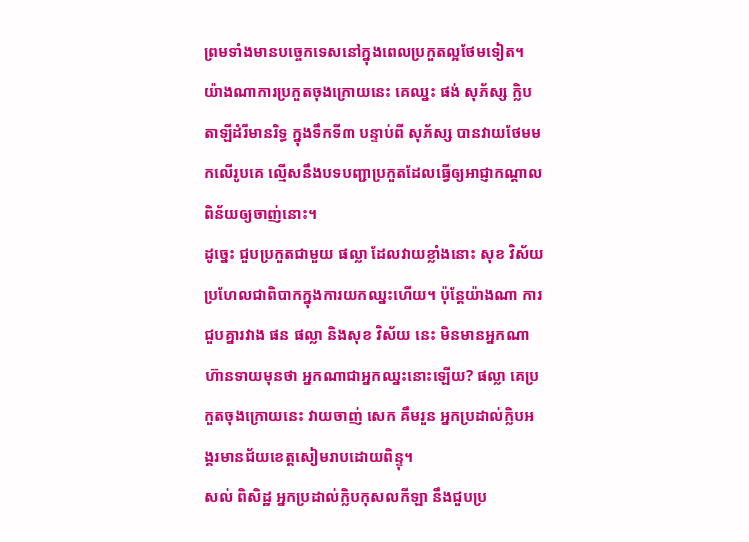ព្រមទាំងមានបច្ចេកទេសនៅក្នុងពេលប្រកួតល្អថែមទៀត។
យ៉ាងណាការប្រកួតចុងក្រោយនេះ គេឈ្នះ ផង់ សុភ័ស្ស ក្លិបតាឡីដំរីមានរិទ្ធ ក្នុងទឹកទី៣ បន្ទាប់ពី សុភ័ស្ស បានវាយថែមមកលើរូបគេ ល្មើសនឹងបទបញ្ជាប្រកួតដែលធ្វើឲ្យអាជ្ញាកណ្ដាលពិន័យឲ្យចាញ់នោះ។
ដូច្នេះ ជួបប្រកួតជាមួយ ផល្លា ដែលវាយខ្លាំងនោះ សុខ វិស័យ ប្រហែលជាពិបាកក្នុងការយកឈ្នះហើយ។ ប៉ុន្តែយ៉ាងណា ការជួបគ្នារវាង ផន ផល្លា និងសុខ វិស័យ នេះ មិនមានអ្នកណាហ៊ានទាយមុនថា អ្នកណាជាអ្នកឈ្នះនោះឡើយ? ផល្លា គេប្រកួតចុងក្រោយនេះ វាយចាញ់ សេក គឹមរួន អ្នកប្រដាល់ក្លិបអង្គរមានជ័យខេត្តសៀមរាបដោយពិន្ទុ។
សល់ ពិសិដ្ឋ អ្នកប្រដាល់ក្លិបកុសលកីឡា នឹងជួបប្រ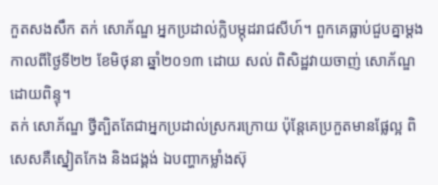កួតសងសឹក តក់ សោភ័ណ្ឌ អ្នកប្រដាល់ក្លិបម្កុដរាជសីហ៍។ ពួកគេធ្លាប់ជួបគ្នាម្ដងកាលពីថ្ងៃទី២២ ខែមិថុនា ឆ្នាំ២០១៣ ដោយ សល់ ពិសិដ្ឋវាយចាញ់ សោភ័ណ្ឌ ដោយពិន្ទុ។
តក់ សោភ័ណ្ឌ ថ្វីត្បិតតែជាអ្នកប្រដាល់ស្រករក្រោយ ប៉ុន្តែគេប្រកួតមានផ្លែល្អ ពិសេសគឺស្នៀតកែង និងជង្គង់ ឯបញ្ហាកម្លាំងស៊ុ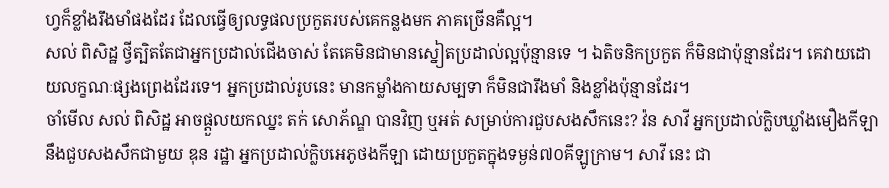ហ្វក៏ខ្លាំងរឹងមាំផងដែរ ដែលធ្វើឲ្យលទ្ធផលប្រកួតរបស់គេកន្លងមក ភាគច្រើនគឺល្អ។
សល់ ពិសិដ្ឋ ថ្វីត្បិតតែជាអ្នកប្រដាល់ជើងចាស់ តែគេមិនជាមានស្នៀតប្រដាល់ល្អប៉ុន្មានទេ ។ ឯតិចនិកប្រកួត ក៏មិនជាប៉ុន្មានដែរ។ គេវាយដោយលក្ខណៈផ្សងព្រេងដែរទេ។ អ្នកប្រដាល់រូបនេះ មានកម្លាំងកាយសម្បទា ក៏មិនជារឹងមាំ និងខ្លាំងប៉ុន្មានដែរ។
ចាំមើល សល់ ពិសិដ្ឋ អាចផ្ដួលយកឈ្នះ តក់ សោភ័ណ្ឌ បានវិញ ឬអត់ សម្រាប់ការជួបសងសឹកនេះ? វ៉ន សាវី អ្នកប្រដាល់ក្លិបឃ្លាំងមឿងកីឡា នឹងជួបសងសឹកជាមួយ ឌុន រដ្ឋា អ្នកប្រដាល់ក្លិបអេភូថងកីឡា ដោយប្រកួតក្នុងទម្ងន់៧០គីឡូក្រាម។ សាវី នេះ ជា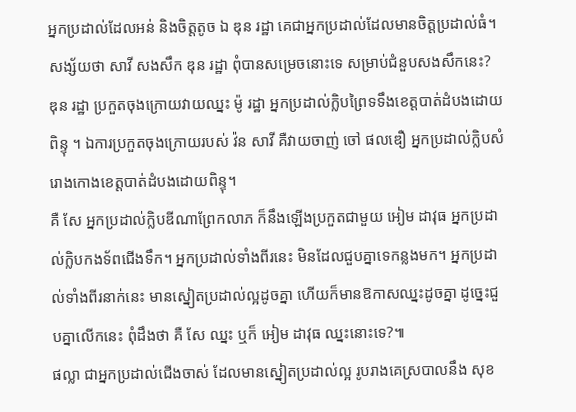អ្នកប្រដាល់ដែលអន់ និងចិត្តតូច ឯ ឌុន រដ្ឋា គេជាអ្នកប្រដាល់ដែលមានចិត្តប្រដាល់ធំ។ សង្ស័យថា សាវី សងសឹក ឌុន រដ្ឋា ពុំបានសម្រេចនោះទេ សម្រាប់ជំនួបសងសឹកនេះ?
ឌុន រដ្ឋា ប្រកួតចុងក្រោយវាយឈ្នះ ម៉ូ រដ្ឋា អ្នកប្រដាល់ក្លិបព្រៃទទឹងខេត្តបាត់ដំបងដោយពិន្ទុ ។ ឯការប្រកួតចុងក្រោយរបស់ វ៉ន សាវី គឺវាយចាញ់ ចៅ ផលឌឿ អ្នកប្រដាល់ក្លិបសំរោងកោងខេត្តបាត់ដំបងដោយពិន្ទុ។
គឺ សែ អ្នកប្រដាល់ក្លិបឌីណាព្រែកលាភ ក៏នឹងឡើងប្រកួតជាមួយ អៀម ដាវុធ អ្នកប្រដាល់ក្លិបកងទ័ពជើងទឹក។ អ្នកប្រដាល់ទាំងពីរនេះ មិនដែលជួបគ្នាទេកន្លងមក។ អ្នកប្រដាល់ទាំងពីរនាក់នេះ មានស្នៀតប្រដាល់ល្អដូចគ្នា ហើយក៏មានឱកាសឈ្នះដូចគ្នា ដូច្នេះជួបគ្នាលើកនេះ ពុំដឹងថា គឺ សែ ឈ្នះ ឬក៏ អៀម ដាវុធ ឈ្នះនោះទេ?៕
ផល្លា ជាអ្នកប្រដាល់ជើងចាស់ ដែលមានស្នៀតប្រដាល់ល្អ រូបរាងគេស្របាលនឹង សុខ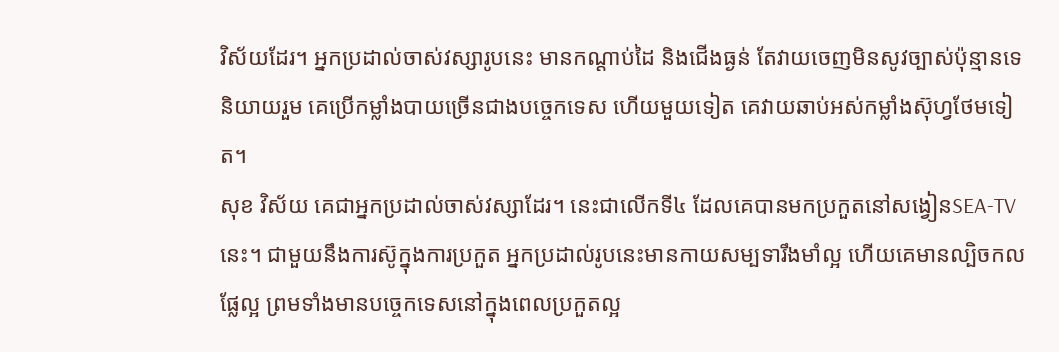វិស័យដែរ។ អ្នកប្រដាល់ចាស់វស្សារូបនេះ មានកណ្ដាប់ដៃ និងជើងធ្ងន់ តែវាយចេញមិនសូវច្បាស់ប៉ុន្មានទេ និយាយរួម គេប្រើកម្លាំងបាយច្រើនជាងបច្ចេកទេស ហើយមួយទៀត គេវាយឆាប់អស់កម្លាំងស៊ុហ្វថែមទៀត។
សុខ វិស័យ គេជាអ្នកប្រដាល់ចាស់វស្សាដែរ។ នេះជាលើកទី៤ ដែលគេបានមកប្រកួតនៅសង្វៀនSEA-TVនេះ។ ជាមួយនឹងការស៊ូក្នុងការប្រកួត អ្នកប្រដាល់រូបនេះមានកាយសម្បទារឹងមាំល្អ ហើយគេមានល្បិចកល ផ្លែល្អ ព្រមទាំងមានបច្ចេកទេសនៅក្នុងពេលប្រកួតល្អ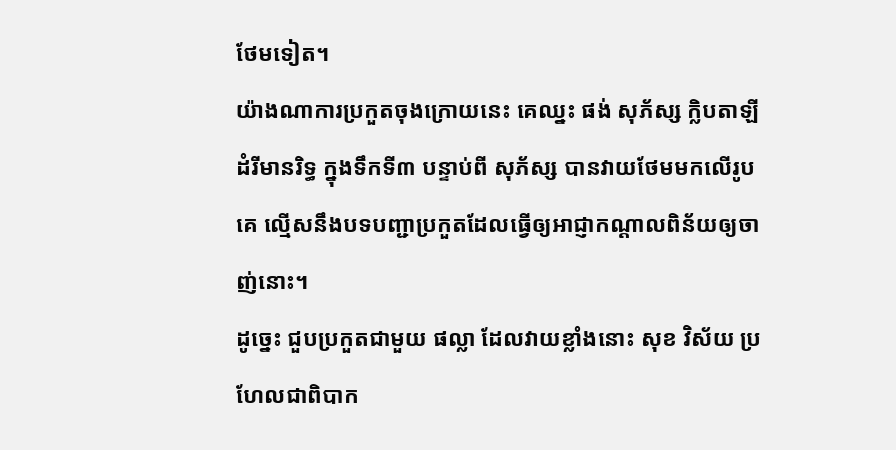ថែមទៀត។
យ៉ាងណាការប្រកួតចុងក្រោយនេះ គេឈ្នះ ផង់ សុភ័ស្ស ក្លិបតាឡីដំរីមានរិទ្ធ ក្នុងទឹកទី៣ បន្ទាប់ពី សុភ័ស្ស បានវាយថែមមកលើរូបគេ ល្មើសនឹងបទបញ្ជាប្រកួតដែលធ្វើឲ្យអាជ្ញាកណ្ដាលពិន័យឲ្យចាញ់នោះ។
ដូច្នេះ ជួបប្រកួតជាមួយ ផល្លា ដែលវាយខ្លាំងនោះ សុខ វិស័យ ប្រហែលជាពិបាក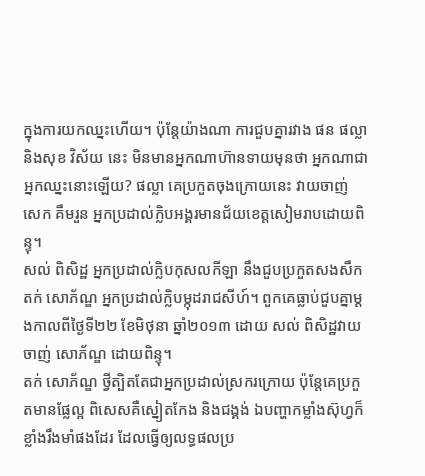ក្នុងការយកឈ្នះហើយ។ ប៉ុន្តែយ៉ាងណា ការជួបគ្នារវាង ផន ផល្លា និងសុខ វិស័យ នេះ មិនមានអ្នកណាហ៊ានទាយមុនថា អ្នកណាជាអ្នកឈ្នះនោះឡើយ? ផល្លា គេប្រកួតចុងក្រោយនេះ វាយចាញ់ សេក គឹមរួន អ្នកប្រដាល់ក្លិបអង្គរមានជ័យខេត្តសៀមរាបដោយពិន្ទុ។
សល់ ពិសិដ្ឋ អ្នកប្រដាល់ក្លិបកុសលកីឡា នឹងជួបប្រកួតសងសឹក តក់ សោភ័ណ្ឌ អ្នកប្រដាល់ក្លិបម្កុដរាជសីហ៍។ ពួកគេធ្លាប់ជួបគ្នាម្ដងកាលពីថ្ងៃទី២២ ខែមិថុនា ឆ្នាំ២០១៣ ដោយ សល់ ពិសិដ្ឋវាយចាញ់ សោភ័ណ្ឌ ដោយពិន្ទុ។
តក់ សោភ័ណ្ឌ ថ្វីត្បិតតែជាអ្នកប្រដាល់ស្រករក្រោយ ប៉ុន្តែគេប្រកួតមានផ្លែល្អ ពិសេសគឺស្នៀតកែង និងជង្គង់ ឯបញ្ហាកម្លាំងស៊ុហ្វក៏ខ្លាំងរឹងមាំផងដែរ ដែលធ្វើឲ្យលទ្ធផលប្រ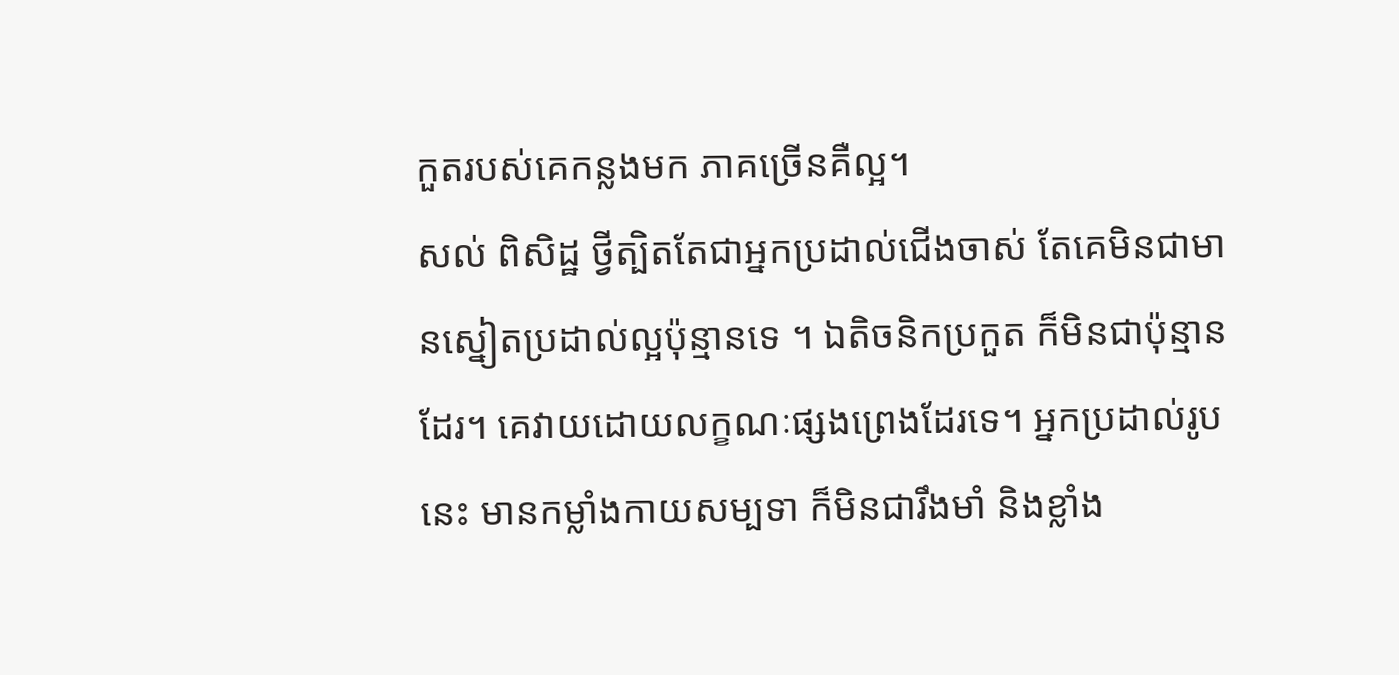កួតរបស់គេកន្លងមក ភាគច្រើនគឺល្អ។
សល់ ពិសិដ្ឋ ថ្វីត្បិតតែជាអ្នកប្រដាល់ជើងចាស់ តែគេមិនជាមានស្នៀតប្រដាល់ល្អប៉ុន្មានទេ ។ ឯតិចនិកប្រកួត ក៏មិនជាប៉ុន្មានដែរ។ គេវាយដោយលក្ខណៈផ្សងព្រេងដែរទេ។ អ្នកប្រដាល់រូបនេះ មានកម្លាំងកាយសម្បទា ក៏មិនជារឹងមាំ និងខ្លាំង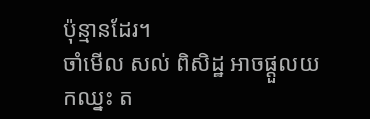ប៉ុន្មានដែរ។
ចាំមើល សល់ ពិសិដ្ឋ អាចផ្ដួលយកឈ្នះ ត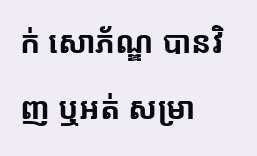ក់ សោភ័ណ្ឌ បានវិញ ឬអត់ សម្រា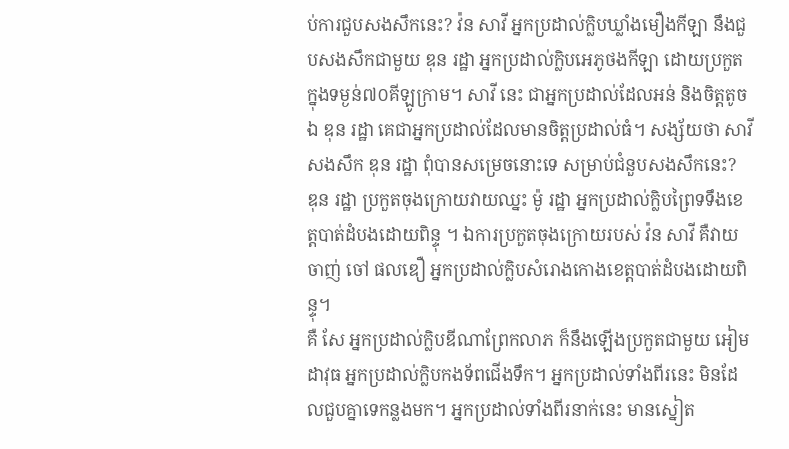ប់ការជួបសងសឹកនេះ? វ៉ន សាវី អ្នកប្រដាល់ក្លិបឃ្លាំងមឿងកីឡា នឹងជួបសងសឹកជាមួយ ឌុន រដ្ឋា អ្នកប្រដាល់ក្លិបអេភូថងកីឡា ដោយប្រកួតក្នុងទម្ងន់៧០គីឡូក្រាម។ សាវី នេះ ជាអ្នកប្រដាល់ដែលអន់ និងចិត្តតូច ឯ ឌុន រដ្ឋា គេជាអ្នកប្រដាល់ដែលមានចិត្តប្រដាល់ធំ។ សង្ស័យថា សាវី សងសឹក ឌុន រដ្ឋា ពុំបានសម្រេចនោះទេ សម្រាប់ជំនួបសងសឹកនេះ?
ឌុន រដ្ឋា ប្រកួតចុងក្រោយវាយឈ្នះ ម៉ូ រដ្ឋា អ្នកប្រដាល់ក្លិបព្រៃទទឹងខេត្តបាត់ដំបងដោយពិន្ទុ ។ ឯការប្រកួតចុងក្រោយរបស់ វ៉ន សាវី គឺវាយចាញ់ ចៅ ផលឌឿ អ្នកប្រដាល់ក្លិបសំរោងកោងខេត្តបាត់ដំបងដោយពិន្ទុ។
គឺ សែ អ្នកប្រដាល់ក្លិបឌីណាព្រែកលាភ ក៏នឹងឡើងប្រកួតជាមួយ អៀម ដាវុធ អ្នកប្រដាល់ក្លិបកងទ័ពជើងទឹក។ អ្នកប្រដាល់ទាំងពីរនេះ មិនដែលជួបគ្នាទេកន្លងមក។ អ្នកប្រដាល់ទាំងពីរនាក់នេះ មានស្នៀត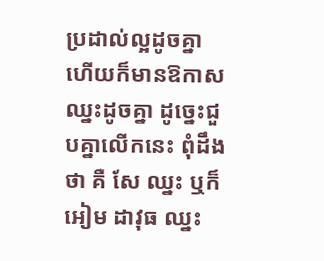ប្រដាល់ល្អដូចគ្នា ហើយក៏មានឱកាសឈ្នះដូចគ្នា ដូច្នេះជួបគ្នាលើកនេះ ពុំដឹងថា គឺ សែ ឈ្នះ ឬក៏ អៀម ដាវុធ ឈ្នះ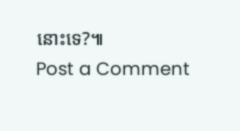នោះទេ?៕
Post a Comment